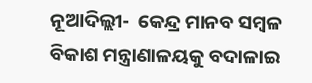ନୂଆଦିଲ୍ଲୀ-  କେନ୍ଦ୍ର ମାନବ ସମ୍ବଳ ବିକାଶ ମନ୍ତ୍ରାଣାଳୟକୁ ବଦାଳାଇ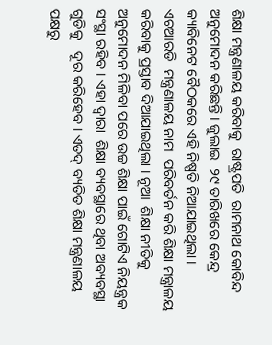ଶିକ୍ଷା ମନ୍ତ୍ରଣାଳୟ କରିବାକୁ  ରାଷ୍ଟ୍ରପତି  ରାମନାଥ କୋବିନ୍ଦ ଅନୁମୋଦନ କରିଛନ୍ତି । ଜୁଲାଇ  ୨୯ ତାରିଖରେ କେନ୍ଦ୍ର କ୍ୟାବିନେଟ ବୈଠକରେ ଏହି ନିଷ୍ପତି ନିଆଯାଇଥିଲା । ଏଚଆରଡି  ମନ୍ତ୍ରଣାଳୟ ନାମ  ପରିବର୍ତନ କରି ଶିକ୍ଷା ମନ୍ତ୍ରାଳୟ କରିବାକୁ ପ୍ରସ୍ତାବ ଦିଆଯାଇଥିଲା । ନୂଆ  ଶିକ୍ଷା ନୀତିକୁ ଅନୁମୋଦନ ମିଳିବା ପରେ ଉଚ୍ଚ ଶିକ୍ଷା ପାଇଁ ଗୋଟିଏ ନିୟନ୍ତ୍ରକ ସଂସ୍ଥା ରହିବ । ଏହା ଦ୍ୱାରା  ଶିକ୍ଷା ବ୍ୟବସ୍ଥାରେ ଥିବା ଅବ୍ୟବସ୍ଥା ଗୁଡିକୁ   ଦୂର କରିହେବ । ଏତଦ୍ ବ୍ୟତିତ ଶିକ୍ଷା ମନ୍ତ୍ରଣାଳୟ ପକ୍ଷରୁ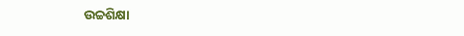ଉଚ୍ଚଶିକ୍ଷା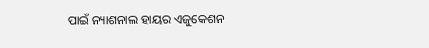ପାଇଁ ନ୍ୟାଶନାଲ ହାୟର ଏଜୁକେଶନ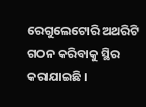ରେଗୁଲେଟୋରି ଅଥରିଟି ଗଠନ କରିବାକୁ ସ୍ଥିର କରାଯାଇଛି ।